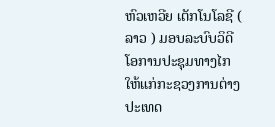ຫົວເຫວີຍ ເຕັກໂນໂລຊີ ( ລາວ ) ມອບລະບົບວິດີໂອການປະຊຸມທາງໄກໃຫ້ແກ່ກະຊວງການຕ່າງປະເທດ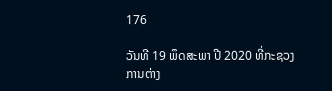176

ວັນທີ 19 ພຶດສະພາ ປີ 2020 ທີ່ກະຊວງການຕ່າງ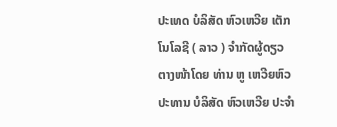ປະເທດ ບໍລິສັດ ຫົວເຫວີຍ ເຕັກໂນໂລຊີ ( ລາວ ) ຈໍາກັດຜູ້ດຽວ ຕາງໜ້າໂດຍ ທ່ານ ຫູ ເຫວີຍຫົວ ປະທານ ບໍລິສັດ ຫົວເຫວີຍ ປະຈຳ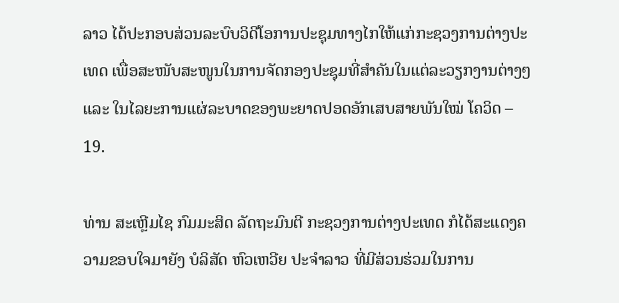ລາວ ໄດ້ປະກອບສ່ວນລະບົບວິດີໂອການປະຊຸມທາງໄກໃຫ້ແກ່ກະຊວງການຕ່າງປະເທດ ເພື່ອສະໜັບສະໜູນໃນການຈັດກອງປະຊຸມທີ່ສໍາຄັນໃນແຕ່ລະວຽກງານຕ່າງໆ ແລະ ໃນໄລຍະການແຜ່ລະບາດຂອງພະຍາດປອດອັກເສບສາຍພັນໃໝ່ ໂຄວິດ – 19.

ທ່ານ ສະເຫຼີມໄຊ ກົມມະສິດ ລັດຖະມົນຕີ ກະຊວງການຕ່າງປະເທດ ກໍໄດ້ສະແດງຄວາມຂອບໃຈມາຍັງ ບໍລິສັດ ຫົວເຫວີຍ ປະຈຳລາວ ທີ່ມີສ່ວນຮ່ວມໃນການ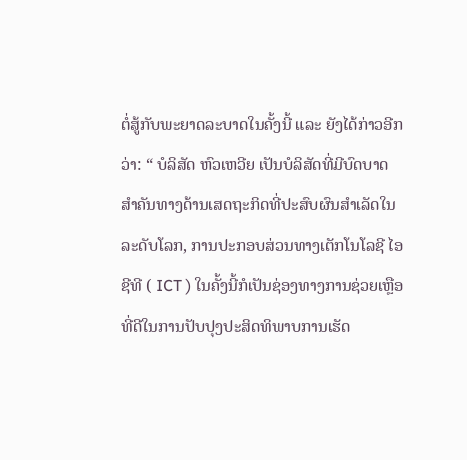ຕໍ່ສູ້ກັບພະຍາດລະບາດໃນຄັ້ງນີ້ ແລະ ຍັງໄດ້ກ່າວອີກວ່າ: “ ບໍລິສັດ ຫົວເຫວີຍ ເປັນບໍລິສັດທີ່ມີບົດບາດສຳຄັນທາງດ້ານເສດຖະກິດທີ່ປະສົບຜົນສຳເລັດໃນລະດັບໂລກ, ການປະກອບສ່ວນທາງເຕັກໂນໂລຊີ ໄອຊີທີ ( ICT ) ໃນຄັ້ງນີ້ກໍເປັນຊ່ອງທາງການຊ່ວຍເຫຼືອທີ່ດີໃນການປັບປຸງປະສິດທິພາບການເຮັດ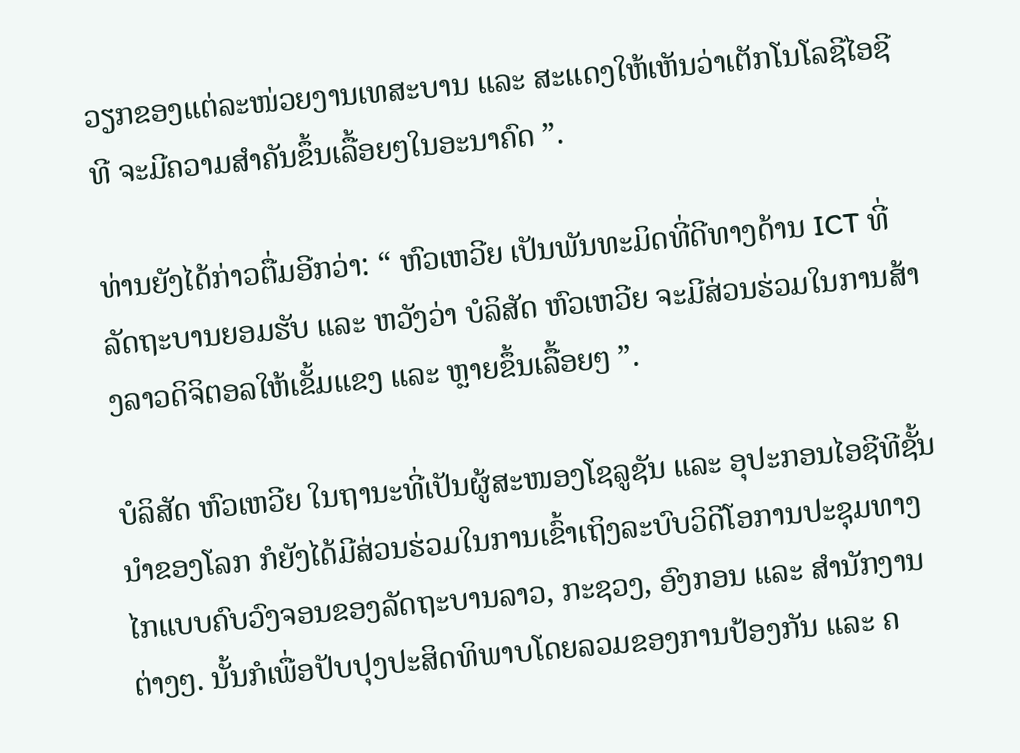ວຽກຂອງແຕ່ລະໜ່ວຍງານເທສະບານ ແລະ ສະແດງໃຫ້ເຫັນວ່າເຕັກໂນໂລຊີໄອຊີທີ ຈະມີຄວາມສໍາຄັນຂຶ້ນເລື້ອຍໆໃນອະນາຄົດ ”.

ທ່ານຍັງໄດ້ກ່າວຕື່ມອີກວ່າ: “ ຫົວເຫວີຍ ເປັນພັນທະມິດທີ່ດີທາງດ້ານ ICT ທີ່ລັດຖະບານຍອມຮັບ ແລະ ຫວັງວ່າ ບໍລິສັດ ຫົວເຫວີຍ ຈະມີສ່ວນຮ່ວມໃນການສ້າງລາວດິຈິຕອລໃຫ້ເຂັ້ມແຂງ ແລະ ຫຼາຍຂຶ້ນເລື້ອຍໆ ”.

ບໍລິສັດ ຫົວເຫວີຍ ໃນຖານະທີ່ເປັນຜູ້ສະໜອງໂຊລູຊັນ ແລະ ອຸປະກອນໄອຊີທີຊັ້ນນໍາຂອງໂລກ ກໍຍັງໄດ້ມີສ່ວນຮ່ວມໃນການເຂົ້າເຖິງລະບົບວິດີໂອການປະຊຸມທາງໄກແບບຄົບວົງຈອນຂອງລັດຖະບານລາວ, ກະຊວງ, ອົງກອນ ແລະ ສຳນັກງານຕ່າງໆ. ນັ້ນກໍເພື່ອປັບປຸງປະສິດທິພາບໂດຍລວມຂອງການປ້ອງກັນ ແລະ ຄ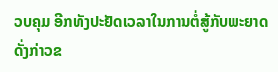ວບຄຸມ ອີກທັງປະຢັດເວລາໃນການຕໍ່ສູ້ກັບພະຍາດດັ່ງກ່າວຂ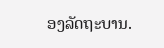ອງລັດຖະບານ.